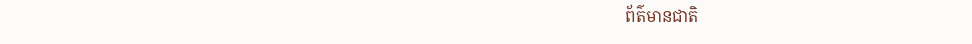ព័ត៌មានជាតិ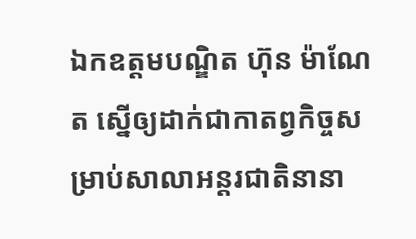ឯកឧត្ដមបណ្ឌិត ហ៊ុន ម៉ាណែត ស្នើឲ្យដាក់ជាកាតព្វកិច្ចសម្រាប់សាលាអន្តរជាតិនានា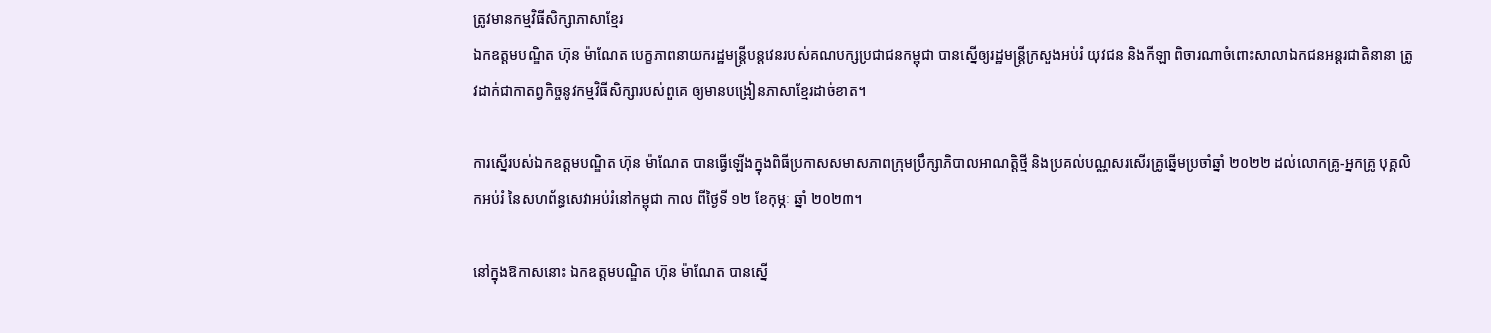ត្រូវមានកម្មវិធីសិក្សាភាសាខ្មែរ
ឯកឧត្ដមបណ្ឌិត ហ៊ុន ម៉ាណែត បេក្ខភាពនាយករដ្ឋមន្ត្រីបន្តវេនរបស់គណបក្សប្រជាជនកម្ពុជា បានស្នើឲ្យរដ្ឋមន្ត្រីក្រសួងអប់រំ យុវជន និងកីឡា ពិចារណាចំពោះសាលាឯកជនអន្តរជាតិនានា ត្រូវដាក់ជាកាតព្វកិច្ចនូវកម្មវិធីសិក្សារបស់ពួគេ ឲ្យមានបង្រៀនភាសាខ្មែរដាច់ខាត។

ការស្នើរបស់ឯកឧត្ដមបណ្ឌិត ហ៊ុន ម៉ាណែត បានធ្វើឡើងក្នុងពិធីប្រកាសសមាសភាពក្រុមប្រឹក្សាភិបាលអាណត្តិថ្មី និងប្រគល់បណ្ណសរសើរគ្រូឆ្នើមប្រចាំឆ្នាំ ២០២២ ដល់លោកគ្រូ-អ្នកគ្រូ បុគ្គលិកអប់រំ នៃសហព័ន្ធសេវាអប់រំនៅកម្ពុជា កាល ពីថ្ងៃទី ១២ ខែកុម្ភៈ ឆ្នាំ ២០២៣។

នៅក្នុងឱកាសនោះ ឯកឧត្ដមបណ្ឌិត ហ៊ុន ម៉ាណែត បានស្នើ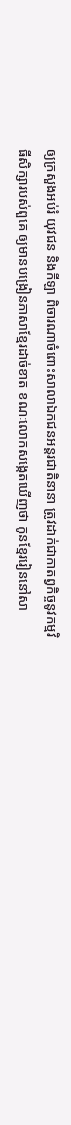ឲ្យក្រសួងអប់រំ យុវជន និងកីឡា ពិចារណាចំពោះសាលាឯកជនអន្តរជាតិនានា ត្រូវដាក់ជាកាតព្វកិច្ចនូវកម្មវិធីសិក្សារបស់ពួគេ ឲ្យមានបង្រៀនភាសាខ្មែរដាច់ខាត ខណៈលោកសង្កេតឃើញថា កូនខ្មែររៀននៅសា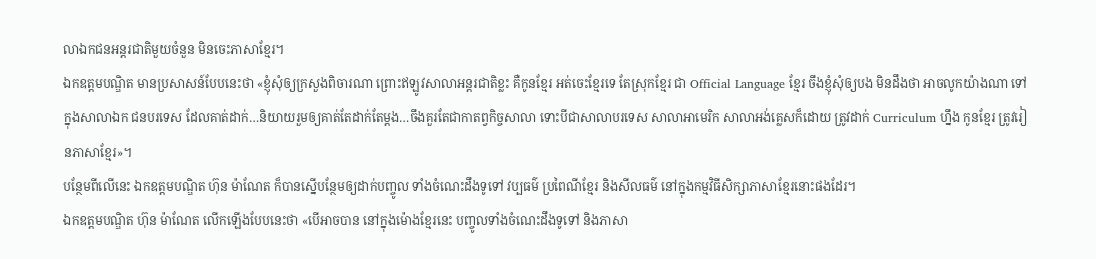លាឯកជនអន្តរជាតិមួយចំនួន មិនចេះភាសាខ្មែរ។
ឯកឧត្ដមបណ្ឌិត មានប្រសាសន៍បែបនេះថា «ខ្ញុំសុំឲ្យក្រសួងពិចារណា ព្រោះឥឡូវសាលាអន្តរជាតិខ្លះ គឺកូនខ្មែរ អត់ចេះខ្មែរទេ តែស្រុកខ្មែរ ជា Official Language ខ្មែរ ចឹងខ្ញុំសុំឲ្យបង មិនដឹងថា អាចលូកយ៉ាងណា ទៅក្នុងសាលាឯក ជនបរទេស ដែលគាត់ដាក់…និយាយរួមឲ្យគាត់តែដាក់តែម្ដង…ចឹងគួរតែជាកាតព្វកិច្ចសាលា ទោះបីជាសាលាបរទេស សាលាអាមេរិក សាលាអង់គ្លេសក៏ដោយ ត្រូវដាក់ Curriculum ហ្នឹង កូនខ្មែរ ត្រូវរៀនភាសាខ្មែរ»។
បន្ថែមពីលើនេះ ឯកឧត្ដមបណ្ឌិត ហ៊ុន ម៉ាណែត ក៏បានស្នើបន្ថែមឲ្យដាក់បញ្ចូល ទាំងចំណេះដឹងទូទៅ វប្បធម៌ ប្រពៃណីខ្មែរ និងសីលធម៌ នៅក្នុងកម្មវិធីសិក្សាភាសាខ្មែរនោះផងដែរ។
ឯកឧត្ដមបណ្ឌិត ហ៊ុន ម៉ាណែត លើកឡើងបែបនេះថា «បើអាចបាន នៅក្នុងម៉ោងខ្មែរនេះ បញ្ចូលទាំងចំណេះដឹងទូទៅ និងភាសា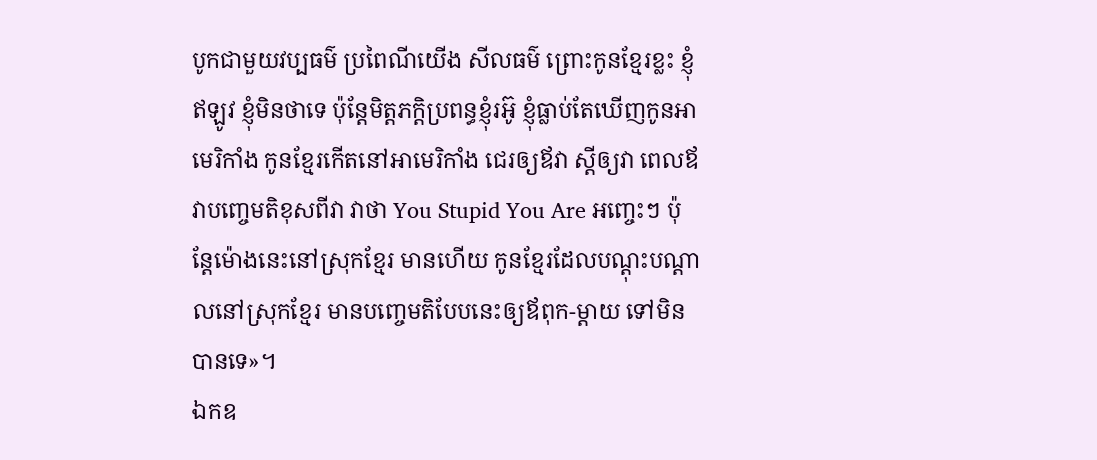បូកជាមួយវប្បធម៌ ប្រពៃណីយើង សីលធម៌ ព្រោះកូនខ្មែរខ្លះ ខ្ញុំឥឡូវ ខ្ញុំមិនថាទេ ប៉ុន្តែមិត្តភក្ដិប្រពន្ធខ្ញុំរអ៊ូ ខ្ញុំធ្លាប់តែឃើញកូនអាមេរិកាំង កូនខ្មែរកើតនៅអាមេរិកាំង ជេរឲ្យឪវា ស្ដីឲ្យវា ពេលឪវាបញ្ចេមតិខុសពីវា វាថា You Stupid You Are អញ្ចេះៗ ប៉ុន្តែម៉ោងនេះនៅស្រុកខ្មែរ មានហើយ កូនខ្មែរដែលបណ្ដុះបណ្ដាលនៅស្រុកខ្មែរ មានបញ្ចេមតិបែបនេះឲ្យឪពុក-ម្ដាយ ទៅមិនបានទេ»។
ឯកឧ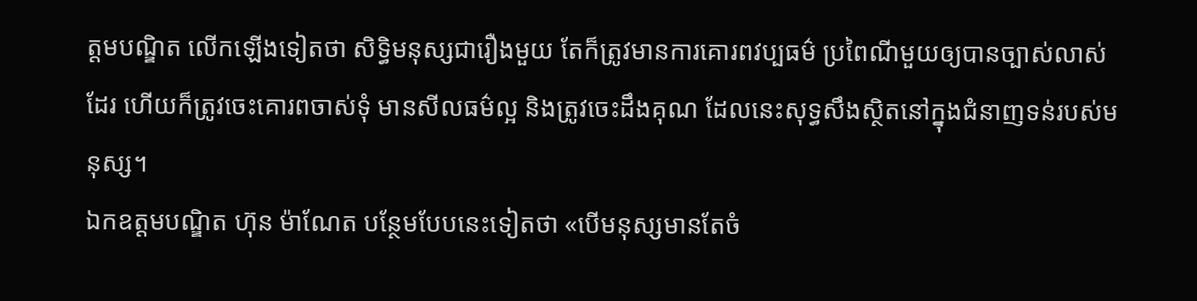ត្ដមបណ្ឌិត លើកឡើងទៀតថា សិទ្ធិមនុស្សជារឿងមួយ តែក៏ត្រូវមានការគោរពវប្បធម៌ ប្រពៃណីមួយឲ្យបានច្បាស់លាស់ដែរ ហើយក៏ត្រូវចេះគោរពចាស់ទុំ មានសីលធម៌ល្អ និងត្រូវចេះដឹងគុណ ដែលនេះសុទ្ធសឹងស្ថិតនៅក្នុងជំនាញទន់របស់មនុស្ស។
ឯកឧត្ដមបណ្ឌិត ហ៊ុន ម៉ាណែត បន្ថែមបែបនេះទៀតថា «បើមនុស្សមានតែចំ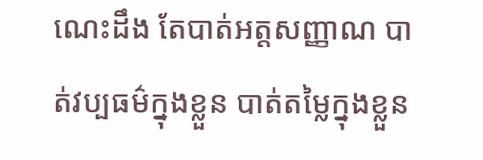ណេះដឹង តែបាត់អត្តសញ្ញាណ បាត់វប្បធម៌ក្នុងខ្លួន បាត់តម្លៃក្នុងខ្លួន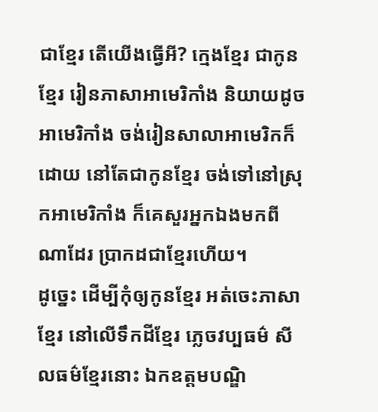ជាខ្មែរ តើយើងធ្វើអី? ក្មេងខ្មែរ ជាកូនខ្មែរ រៀនភាសាអាមេរិកាំង និយាយដូចអាមេរិកាំង ចង់រៀនសាលាអាមេរិកក៏ដោយ នៅតែជាកូនខ្មែរ ចង់ទៅនៅស្រុកអាមេរិកាំង ក៏គេសួរអ្នកឯងមកពីណាដែរ ប្រាកដជាខ្មែរហើយ។
ដូច្នេះ ដើម្បីកុំឲ្យកូនខ្មែរ អត់ចេះភាសាខ្មែរ នៅលើទឹកដីខ្មែរ ភ្លេចវប្បធម៌ សីលធម៌ខ្មែរនោះ ឯកឧត្ដមបណ្ឌិ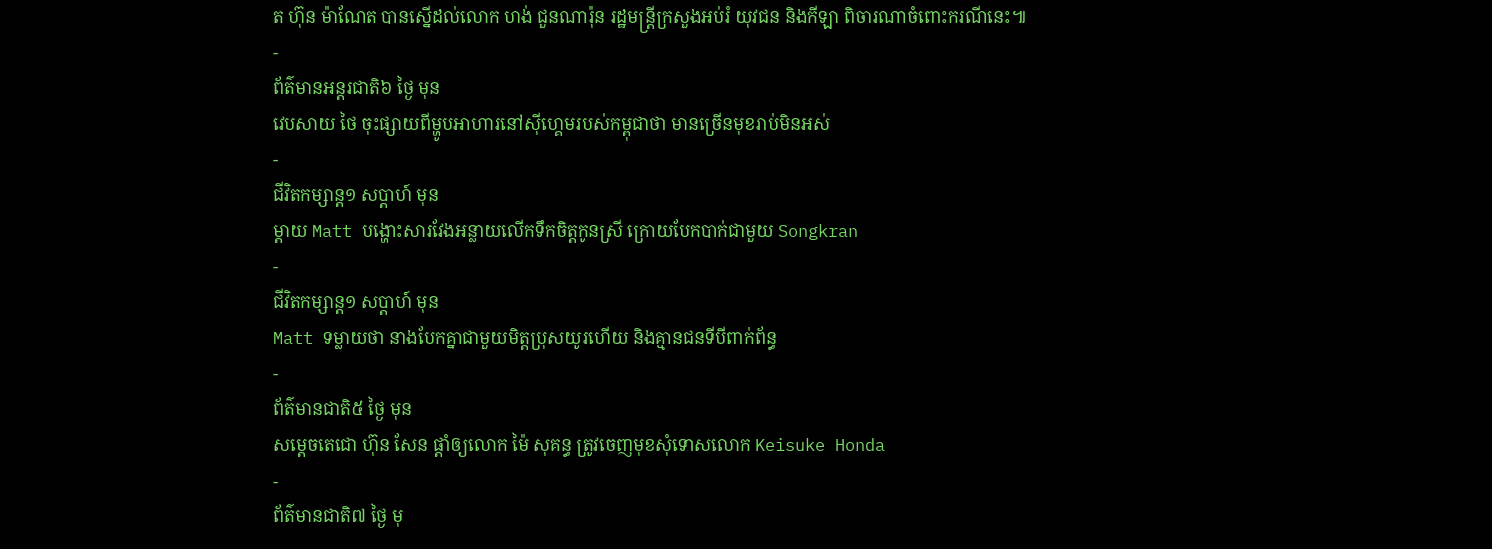ត ហ៊ុន ម៉ាណែត បានស្នើដល់លោក ហង់ ជួនណារ៉ុន រដ្ឋមន្ត្រីក្រសួងអប់រំ យុវជន និងកីឡា ពិចារណាចំពោះករណីនេះ៕
-
ព័ត៌មានអន្ដរជាតិ៦ ថ្ងៃ មុន
វេបសាយ ថៃ ចុះផ្សាយពីម្ហូបអាហារនៅស៊ីហ្គេមរបស់កម្ពុជាថា មានច្រើនមុខរាប់មិនអស់
-
ជីវិតកម្សាន្ដ១ សប្តាហ៍ មុន
ម្ដាយ Matt បង្ហោះសារវែងអន្លាយលើកទឹកចិត្តកូនស្រី ក្រោយបែកបាក់ជាមួយ Songkran
-
ជីវិតកម្សាន្ដ១ សប្តាហ៍ មុន
Matt ទម្លាយថា នាងបែកគ្នាជាមួយមិត្តប្រុសយូរហើយ និងគ្មានជនទីបីពាក់ព័ន្ធ
-
ព័ត៌មានជាតិ៥ ថ្ងៃ មុន
សម្ដេចតេជោ ហ៊ុន សែន ផ្ដាំឲ្យលោក ម៉ៃ សុគន្ធ ត្រូវចេញមុខសុំទោសលោក Keisuke Honda
-
ព័ត៌មានជាតិ៧ ថ្ងៃ មុ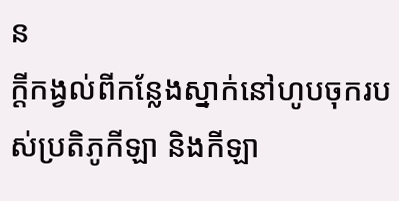ន
ក្ដីកង្វល់ពីកន្លែងស្នាក់នៅហូបចុករបស់ប្រតិភូកីឡា និងកីឡា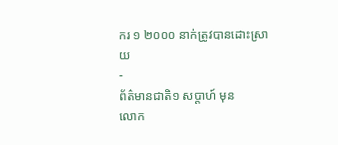ករ ១ ២០០០ នាក់ត្រូវបានដោះស្រាយ
-
ព័ត៌មានជាតិ១ សប្តាហ៍ មុន
លោក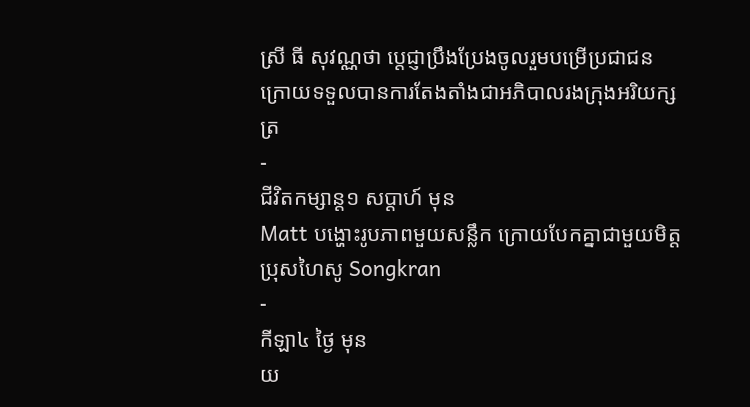ស្រី ធី សុវណ្ណថា ប្ដេជ្ញាប្រឹងប្រែងចូលរួមបម្រើប្រជាជន ក្រោយទទួលបានការតែងតាំងជាអភិបាលរងក្រុងអរិយក្សត្រ
-
ជីវិតកម្សាន្ដ១ សប្តាហ៍ មុន
Matt បង្ហោះរូបភាពមួយសន្លឹក ក្រោយបែកគ្នាជាមួយមិត្តប្រុសហៃសូ Songkran
-
កីឡា៤ ថ្ងៃ មុន
យ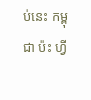ប់នេះ កម្ពុជា ប៉ះ ហ្វី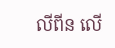លីពីន លើ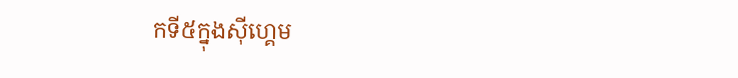កទី៥ក្នុងស៊ីហ្គេម